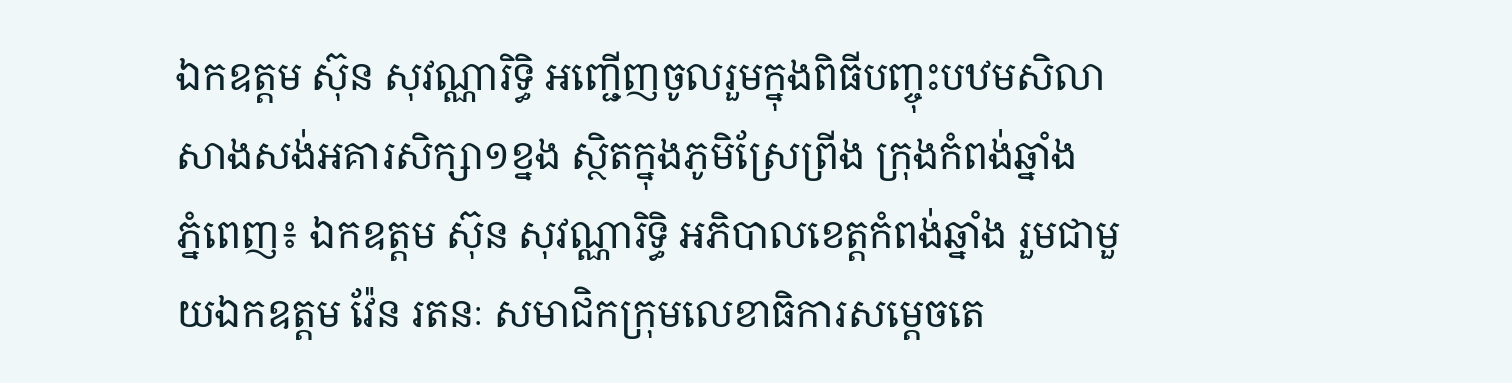ឯកឧត្តម ស៊ុន សុវណ្ណារិទ្ធិ អញ្ជើញចូលរួមក្នុងពិធីបញ្ចុះបឋមសិលាសាងសង់អគារសិក្សា១ខ្នង ស្ថិតក្នុងភូមិស្រែព្រីង ក្រុងកំពង់ឆ្នាំង
ភ្នំពេញ៖ ឯកឧត្តម ស៊ុន សុវណ្ណារិទ្ធិ អភិបាលខេត្តកំពង់ឆ្នាំង រួមជាមួយឯកឧត្តម វ៉ែន រតនៈ សមាជិកក្រុមលេខាធិការសម្តេចតេ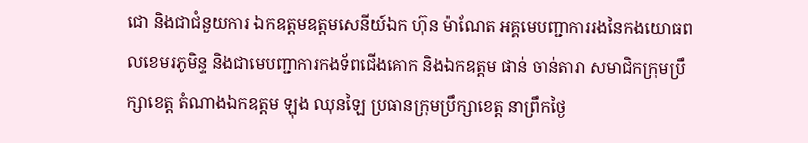ជោ និងជាជំនួយការ ឯកឧត្តមឧត្តមសេនីយ៍ឯក ហ៊ុន ម៉ាណែត អគ្គមេបញ្ជាការរងនៃកងយោធពលខេមរភូមិន្ទ និងជាមេបញ្ជាការកងទ័ពជើងគោក និងឯកឧត្តម ផាន់ ចាន់តារា សមាជិកក្រុមប្រឹក្សាខេត្ត តំណាងឯកឧត្ដម ឡុង ឈុនឡៃ ប្រធានក្រុមប្រឹក្សាខេត្ត នាព្រឹកថ្ងៃ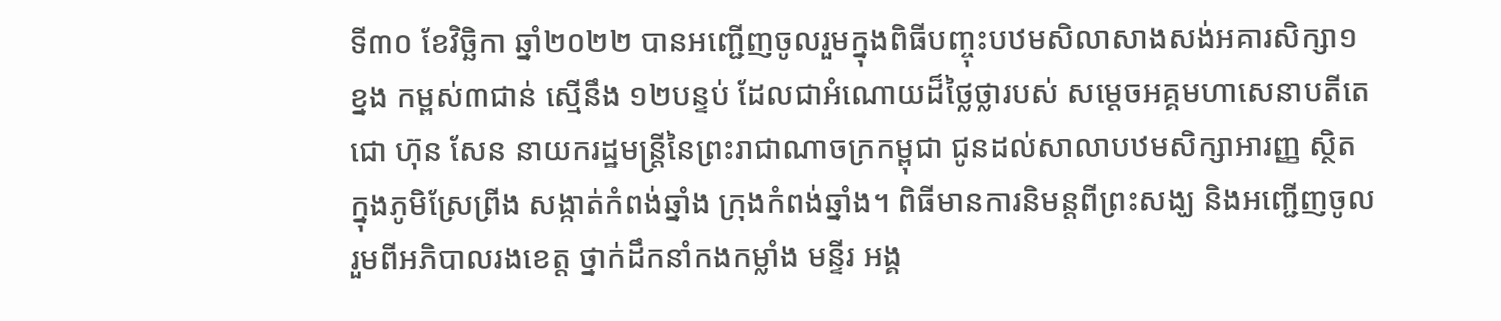ទី៣០ ខែវិច្ឆិកា ឆ្នាំ២០២២ បានអញ្ជើញចូលរួមក្នុងពិធីបញ្ចុះបឋមសិលាសាងសង់អគារសិក្សា១ខ្នង កម្ពស់៣ជាន់ ស្មើនឹង ១២បន្ទប់ ដែលជាអំណោយដ៏ថ្លៃថ្លារបស់ សម្ដេចអគ្គមហាសេនាបតីតេជោ ហ៊ុន សែន នាយករដ្ឋមន្ត្រីនៃព្រះរាជាណាចក្រកម្ពុជា ជូនដល់សាលាបឋមសិក្សាអារញ្ញ ស្ថិតក្នុងភូមិស្រែព្រីង សង្កាត់កំពង់ឆ្នាំង ក្រុងកំពង់ឆ្នាំង។ ពិធីមានការនិមន្តពីព្រះសង្ឃ និងអញ្ជើញចូលរួមពីអភិបាលរងខេត្ត ថ្នាក់ដឹកនាំកងកម្លាំង មន្ទីរ អង្គ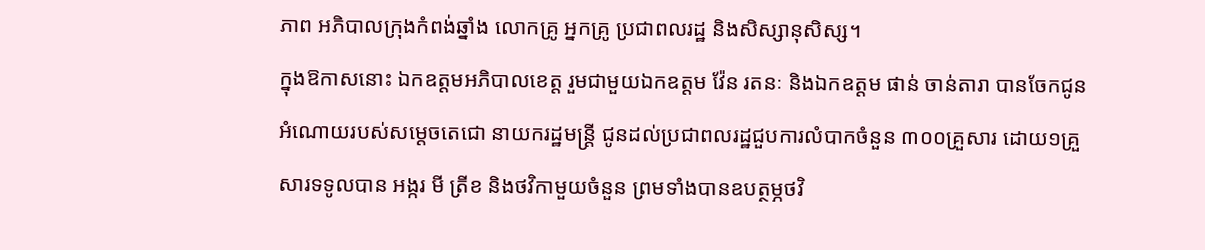ភាព អភិបាលក្រុងកំពង់ឆ្នាំង លោកគ្រូ អ្នកគ្រូ ប្រជាពលរដ្ឋ និងសិស្សានុសិស្ស។
ក្នុងឱកាសនោះ ឯកឧត្តមអភិបាលខេត្ត រួមជាមួយឯកឧត្ដម វ៉ែន រតនៈ និងឯកឧត្ដម ផាន់ ចាន់តារា បានចែកជូនអំណោយរបស់សម្ដេចតេជោ នាយករដ្ឋមន្ត្រី ជូនដល់ប្រជាពលរដ្ឋជួបការលំបាកចំនួន ៣០០គ្រួសារ ដោយ១គ្រួសារទទូលបាន អង្ករ មី ត្រីខ និងថវិកាមួយចំនួន ព្រមទាំងបានឧបត្ថម្ភថវិ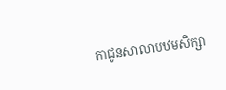កាជូនសាលាបឋមសិក្សា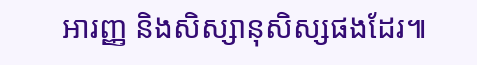អារញ្ញ និងសិស្សានុសិស្សផងដែរ៕